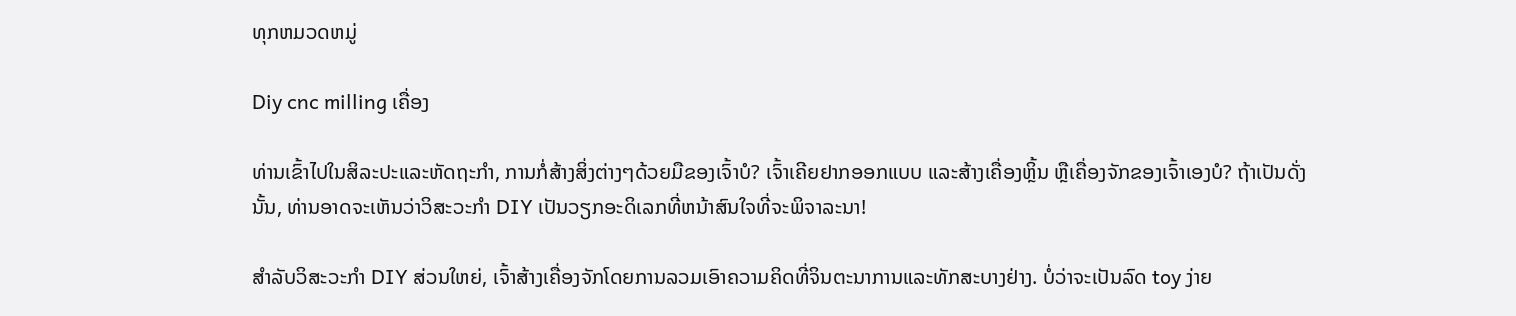ທຸກຫມວດຫມູ່

Diy cnc milling ເຄື່ອງ

ທ່ານເຂົ້າໄປໃນສິລະປະແລະຫັດຖະກໍາ, ການກໍ່ສ້າງສິ່ງຕ່າງໆດ້ວຍມືຂອງເຈົ້າບໍ? ເຈົ້າເຄີຍຢາກອອກແບບ ແລະສ້າງເຄື່ອງຫຼິ້ນ ຫຼືເຄື່ອງຈັກຂອງເຈົ້າເອງບໍ? ຖ້າເປັນດັ່ງນັ້ນ, ທ່ານອາດຈະເຫັນວ່າວິສະວະກໍາ DIY ເປັນວຽກອະດິເລກທີ່ຫນ້າສົນໃຈທີ່ຈະພິຈາລະນາ!

ສໍາລັບວິສະວະກໍາ DIY ສ່ວນໃຫຍ່, ເຈົ້າສ້າງເຄື່ອງຈັກໂດຍການລວມເອົາຄວາມຄິດທີ່ຈິນຕະນາການແລະທັກສະບາງຢ່າງ. ບໍ່ວ່າຈະເປັນລົດ toy ງ່າຍ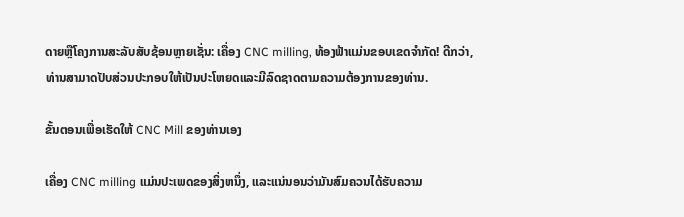ດາຍຫຼືໂຄງການສະລັບສັບຊ້ອນຫຼາຍເຊັ່ນ: ເຄື່ອງ CNC milling, ທ້ອງຟ້າແມ່ນຂອບເຂດຈໍາກັດ! ດີກວ່າ, ທ່ານສາມາດປັບສ່ວນປະກອບໃຫ້ເປັນປະໂຫຍດແລະມີລົດຊາດຕາມຄວາມຕ້ອງການຂອງທ່ານ.

ຂັ້ນຕອນເພື່ອເຮັດໃຫ້ CNC Mill ຂອງທ່ານເອງ

ເຄື່ອງ CNC milling ແມ່ນປະເພດຂອງສິ່ງຫນຶ່ງ, ແລະແນ່ນອນວ່າມັນສົມຄວນໄດ້ຮັບຄວາມ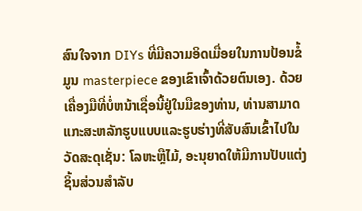ສົນໃຈຈາກ DIYs ທີ່ມີຄວາມອິດເມື່ອຍໃນການປ້ອນຂໍ້ມູນ masterpiece ຂອງເຂົາເຈົ້າດ້ວຍຕົນເອງ. ດ້ວຍເຄື່ອງມືທີ່ບໍ່ຫນ້າເຊື່ອນີ້ຢູ່ໃນມືຂອງທ່ານ, ທ່ານສາມາດແກະສະຫລັກຮູບແບບແລະຮູບຮ່າງທີ່ສັບສົນເຂົ້າໄປໃນວັດສະດຸເຊັ່ນ: ໂລຫະຫຼືໄມ້, ອະນຸຍາດໃຫ້ມີການປັບແຕ່ງຊິ້ນສ່ວນສໍາລັບ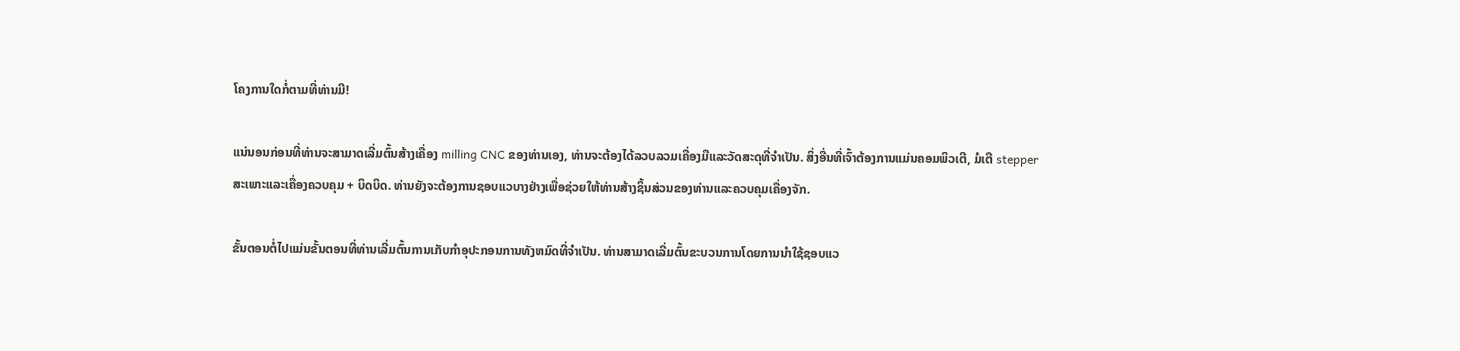ໂຄງການໃດກໍ່ຕາມທີ່ທ່ານມີ!

ແນ່ນອນກ່ອນທີ່ທ່ານຈະສາມາດເລີ່ມຕົ້ນສ້າງເຄື່ອງ milling CNC ຂອງທ່ານເອງ, ທ່ານຈະຕ້ອງໄດ້ລວບລວມເຄື່ອງມືແລະວັດສະດຸທີ່ຈໍາເປັນ. ສິ່ງອື່ນທີ່ເຈົ້າຕ້ອງການແມ່ນຄອມພິວເຕີ, ມໍເຕີ stepper ສະເພາະແລະເຄື່ອງຄວບຄຸມ + ບິດບິດ. ທ່ານຍັງຈະຕ້ອງການຊອບແວບາງຢ່າງເພື່ອຊ່ວຍໃຫ້ທ່ານສ້າງຊິ້ນສ່ວນຂອງທ່ານແລະຄວບຄຸມເຄື່ອງຈັກ.

ຂັ້ນຕອນຕໍ່ໄປແມ່ນຂັ້ນຕອນທີ່ທ່ານເລີ່ມຕົ້ນການເກັບກໍາອຸປະກອນການທັງຫມົດທີ່ຈໍາເປັນ. ທ່ານສາມາດເລີ່ມຕົ້ນຂະບວນການໂດຍການນໍາໃຊ້ຊອບແວ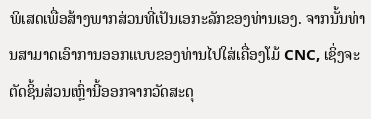ພິເສດເພື່ອສ້າງພາກສ່ວນທີ່ເປັນເອກະລັກຂອງທ່ານເອງ. ຈາກນັ້ນທ່ານສາມາດເອົາການອອກແບບຂອງທ່ານໄປໃສ່ເຄື່ອງໂມ້ CNC, ເຊິ່ງຈະຕັດຊິ້ນສ່ວນເຫຼົ່ານີ້ອອກຈາກວັດສະດຸ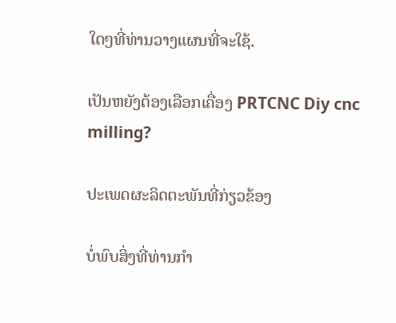ໃດໆທີ່ທ່ານວາງແຜນທີ່ຈະໃຊ້.

ເປັນຫຍັງຕ້ອງເລືອກເຄື່ອງ PRTCNC Diy cnc milling?

ປະເພດຜະລິດຕະພັນທີ່ກ່ຽວຂ້ອງ

ບໍ່ພົບສິ່ງທີ່ທ່ານກໍາ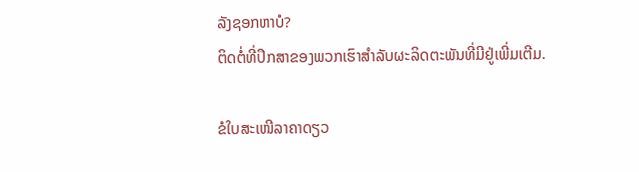ລັງຊອກຫາບໍ?
ຕິດຕໍ່ທີ່ປຶກສາຂອງພວກເຮົາສໍາລັບຜະລິດຕະພັນທີ່ມີຢູ່ເພີ່ມເຕີມ.

ຂໍໃບສະເໜີລາຄາດຽວ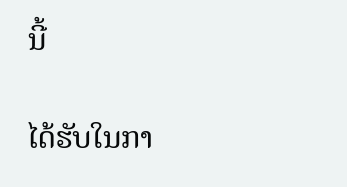ນີ້

ໄດ້ຮັບໃນກາ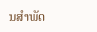ນສໍາພັດ